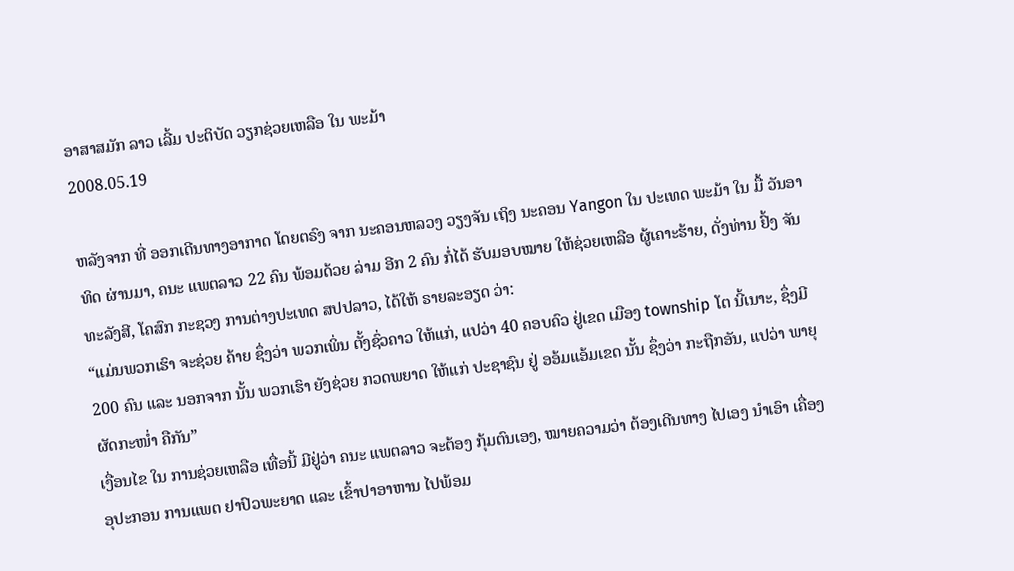ອາສາສມັກ ລາວ ເລີ້ມ ປະຕິບັດ ວຽກຊ່ວຍເຫລືອ ໃນ ພະມ້າ
2008.05.19

ຫລັງຈາກ ທີ່ ອອກເດີນທາງອາກາດ ໂດຍຕຣົງ ຈາກ ນະຄອນຫລວງ ວຽງຈັນ ເຖິງ ນະຄອນ Yangon ໃນ ປະເທດ ພະມ້າ ໃນ ມື້ ວັນອາທິດ ຜ່ານມາ, ຄນະ ແພຕລາວ 22 ຄົນ ພ້ອມດ້ວຍ ລ່າມ ອີກ 2 ຄົນ ກໍ່ໄດ້ ຮັບມອບໝາຍ ໃຫ້ຊ່ວຍເຫລືອ ຜູ້ເຄາະຮ້າຍ, ດັ່ງທ່ານ ຢົ້ງ ຈັນທະລັງສີ, ໂຄສົກ ກະຊວງ ການຕ່າງປະເທດ ສປປລາວ, ໄດ້ໃຫ້ ຣາຍລະອຽດ ວ່າ:
“ແມ່ນພວກເຮົາ ຈະຊ່ວຍ ຄ້າຍ ຊຶ່ງວ່າ ພວກເພິ່ນ ຕັ້ງຊົ່ວຄາວ ໃຫ້ແກ່, ແປວ່າ 40 ຄອບຄົວ ຢູ່ເຂດ ເມືອງ township ໂຕ ນີ້ເນາະ, ຊຶ່ງມີ 200 ຄົນ ແລະ ນອກຈາກ ນັ້ນ ພວກເຮົາ ຍັງຊ່ວຍ ກວດພຍາດ ໃຫ້ແກ່ ປະຊາຊົນ ຢູ່ ອອ້ມແອ້ມເຂດ ນັ້ນ ຊຶ່ງວ່າ ກະຖືກອັນ, ແປວ່າ ພາຍຸ ຜັດກະໜໍ່າ ຄືກັນ”
ເງື່ອນໄຂ ໃນ ການຊ່ວຍເຫລືອ ເທື່ອນີ້ ມີຢູ່ວ່າ ຄນະ ແພຕລາວ ຈະຕ້ອງ ກຸ້ມຕົນເອງ, ໝາຍຄວາມວ່າ ຕ້ອງເດີນທາງ ໄປເອງ ນຳເອົາ ເຄື່ອງອຸປະກອນ ການແພຕ ຢາປົວພະຍາດ ແລະ ເຂົ້າປາອາຫານ ໄປພ້ອມ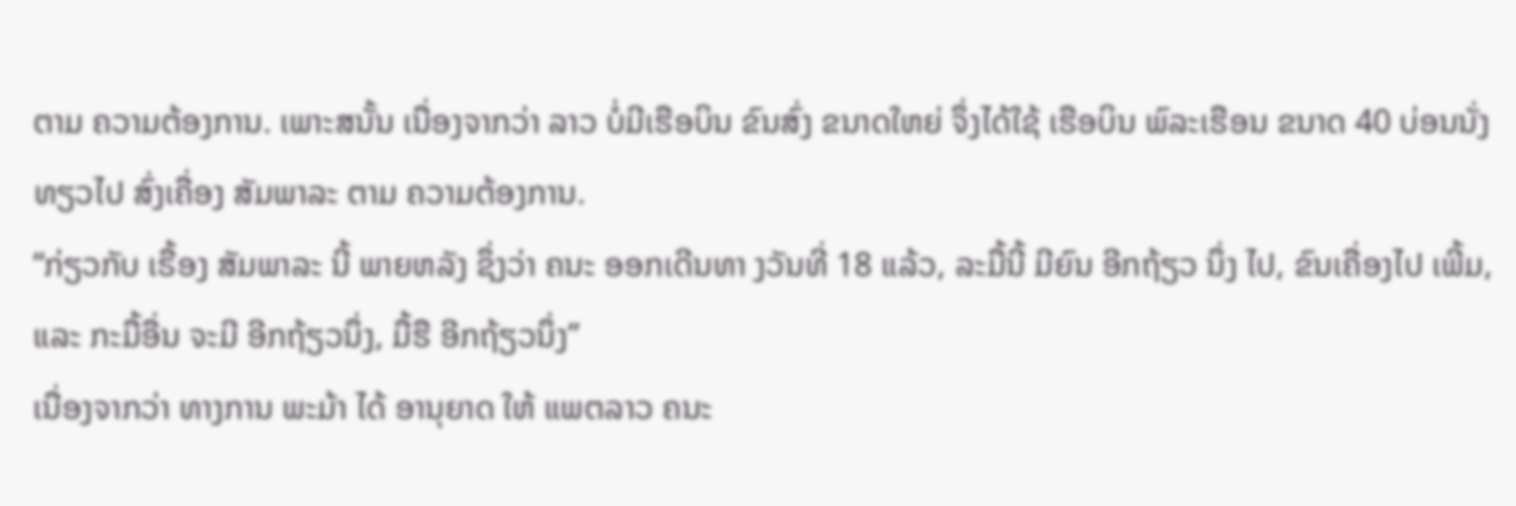ຕາມ ຄວາມຕ້ອງການ. ເພາະສນັ້ນ ເນື່ອງຈາກວ່າ ລາວ ບໍ່ມີເຮືອບິນ ຂົນສົ່ງ ຂນາດໃຫຍ່ ຈຶ່ງໄດ້ໃຊ້ ເຮືອບິນ ພົລະເຮືອນ ຂນາດ 40 ບ່ອນນັ່ງ ທຽວໄປ ສົ່ງເຄື່ອງ ສັມພາລະ ຕາມ ຄວາມຕ້ອງການ.
“ກ່ຽວກັບ ເຣື້ອງ ສັມພາລະ ນີ້ ພາຍຫລັງ ຊຶ່ງວ່າ ຄນະ ອອກເດີນທາ ງວັນທີ່ 18 ແລ້ວ, ລະມື້ນີ້ ມີຍົນ ອີກຖ້ຽວ ນຶ່ງ ໄປ, ຂົນເຄື່ອງໄປ ເພີ້ມ, ແລະ ກະມື້ອື່ນ ຈະມີ ອີກຖ້ຽວນຶ່ງ, ມື້ຮື ອີກຖ້ຽວນຶ່ງ”
ເນື່ອງຈາກວ່າ ທາງການ ພະມ້າ ໄດ້ ອານຸຍາດ ໃຫ້ ແພຕລາວ ຄນະ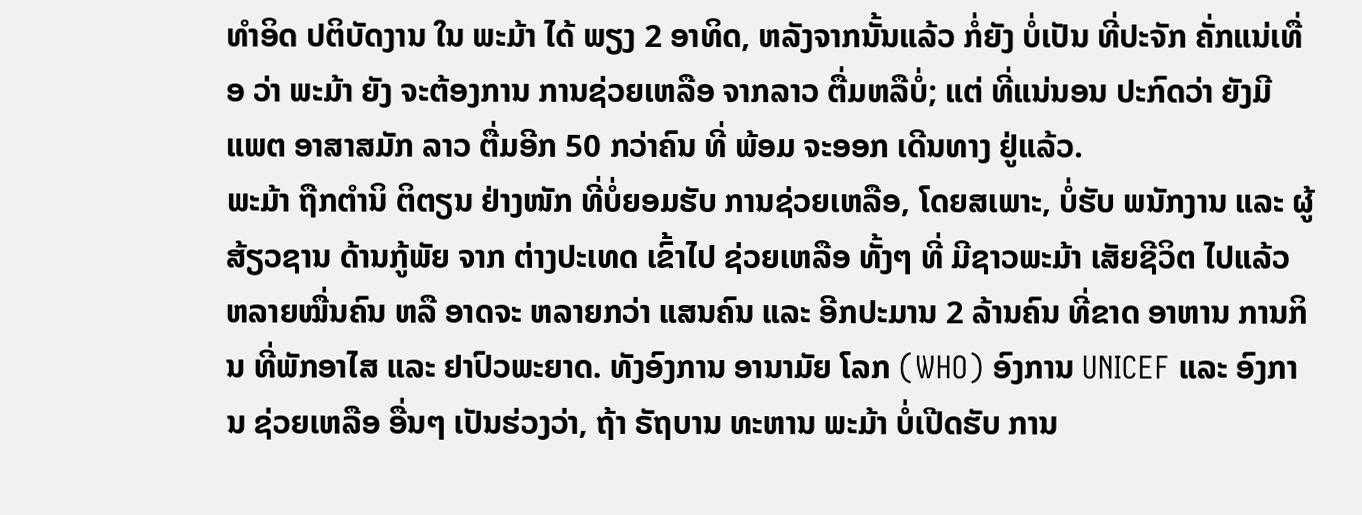ທຳອິດ ປຕິບັດງານ ໃນ ພະມ້າ ໄດ້ ພຽງ 2 ອາທິດ, ຫລັງຈາກນັ້ນແລ້ວ ກໍ່ຍັງ ບໍ່ເປັນ ທີ່ປະຈັກ ຄັ່ກແນ່ເທື່ອ ວ່າ ພະມ້າ ຍັງ ຈະຕ້ອງການ ການຊ່ວຍເຫລືອ ຈາກລາວ ຕື່ມຫລືບໍ່; ແຕ່ ທີ່ແນ່ນອນ ປະກົດວ່າ ຍັງມີ ແພຕ ອາສາສມັກ ລາວ ຕື່ມອີກ 50 ກວ່າຄົນ ທີ່ ພ້ອມ ຈະອອກ ເດີນທາງ ຢູ່ແລ້ວ.
ພະມ້າ ຖືກຕຳນິ ຕິຕຽນ ຢ່າງໜັກ ທີ່ບໍ່ຍອມຮັບ ການຊ່ວຍເຫລືອ, ໂດຍສເພາະ, ບໍ່ຮັບ ພນັກງານ ແລະ ຜູ້ສ້ຽວຊານ ດ້ານກູ້ພັຍ ຈາກ ຕ່າງປະເທດ ເຂົ້າໄປ ຊ່ວຍເຫລືອ ທັ້ງໆ ທີ່ ມີຊາວພະມ້າ ເສັຍຊີວິຕ ໄປແລ້ວ ຫລາຍໝື່ນຄົນ ຫລື ອາດຈະ ຫລາຍກວ່າ ແສນຄົນ ແລະ ອີກປະມານ 2 ລ້ານຄົນ ທີ່ຂາດ ອາຫານ ການກິນ ທີ່ພັກອາໄສ ແລະ ຢາປົວພະຍາດ. ທັງອົງການ ອານາມັຍ ໂລກ (WHO) ອົງການ UNICEF ແລະ ອົງການ ຊ່ວຍເຫລືອ ອື່ນໆ ເປັນຮ່ວງວ່າ, ຖ້າ ຣັຖບານ ທະຫານ ພະມ້າ ບໍ່ເປີດຮັບ ການ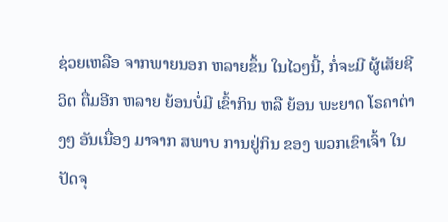ຊ່ວຍເຫລືອ ຈາກພາຍນອກ ຫລາຍຂຶ້ນ ໃນໄວໆນີ້, ກໍ່ຈະມີ ຜູ້ເສັຍຊີວິຕ ຕື່ມອີກ ຫລາຍ ຍ້ອນບໍ່ມີ ເຂົ້າກິນ ຫລື ຍ້ອນ ພະຍາດ ໂຣຄາຕ່າງໆ ອັນເນື່ອງ ມາຈາກ ສພາບ ການຢູ່ກິນ ຂອງ ພວກເຂົາເຈົ້າ ໃນປັດຈຸ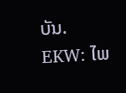ບັນ.
EKW: ໄພ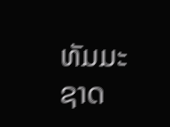ທັມມະຊາດ